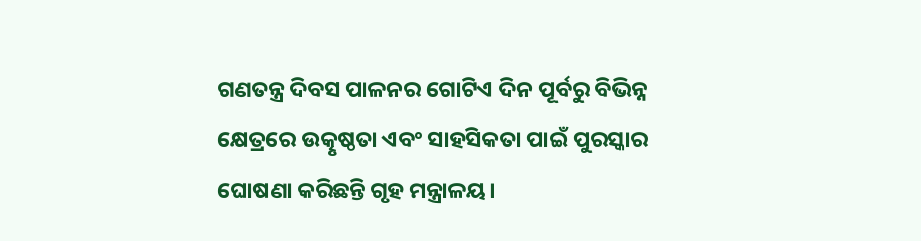ଗଣତନ୍ତ୍ର ଦିବସ ପାଳନର ଗୋଟିଏ ଦିନ ପୂର୍ବରୁ ବିଭିନ୍ନ କ୍ଷେତ୍ରରେ ଉତ୍କୃଷ୍ଠତା ଏବଂ ସାହସିକତା ପାଇଁ ପୁରସ୍କାର ଘୋଷଣା କରିଛନ୍ତି ଗୃହ ମନ୍ତ୍ରାଳୟ।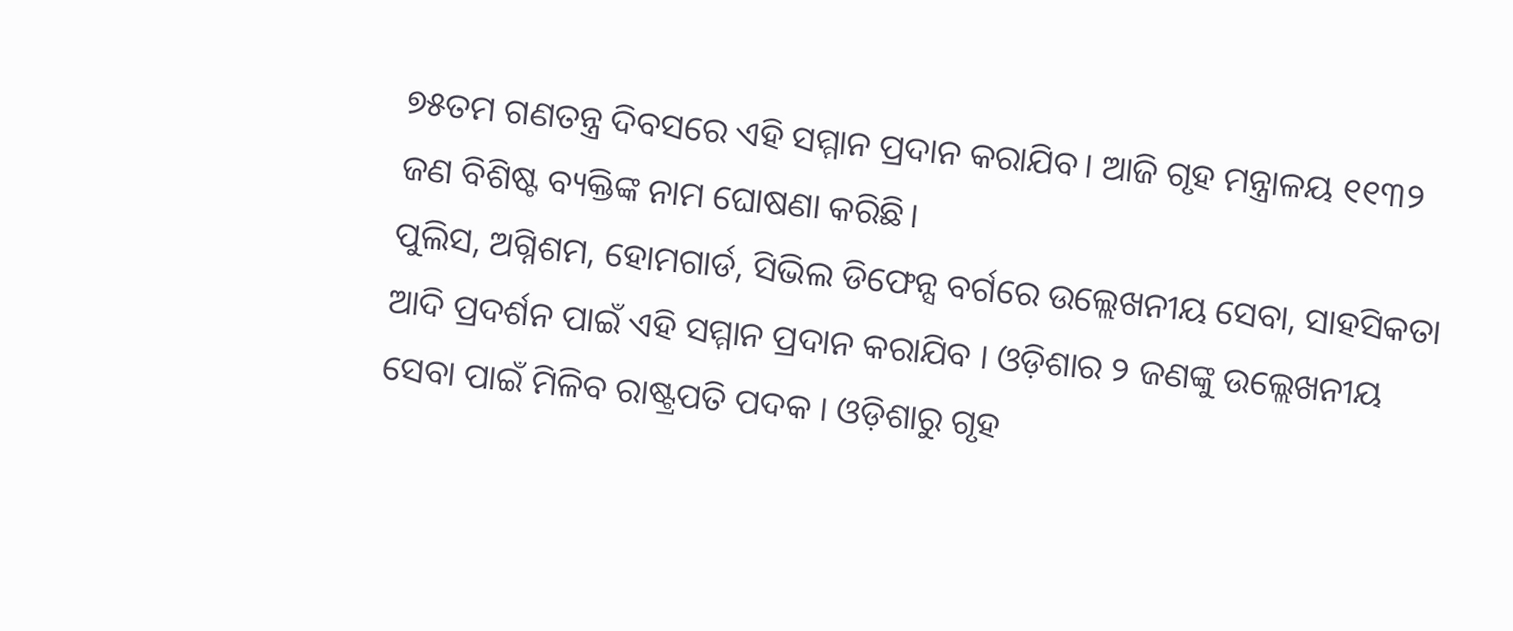୭୫ତମ ଗଣତନ୍ତ୍ର ଦିବସରେ ଏହି ସମ୍ମାନ ପ୍ରଦାନ କରାଯିବ। ଆଜି ଗୃହ ମନ୍ତ୍ରାଳୟ ୧୧୩୨ ଜଣ ବିଶିଷ୍ଟ ବ୍ୟକ୍ତିଙ୍କ ନାମ ଘୋଷଣା କରିଛି।
ପୁଲିସ, ଅଗ୍ନିଶମ, ହୋମଗାର୍ଡ, ସିଭିଲ ଡିଫେନ୍ସ ବର୍ଗରେ ଉଲ୍ଲେଖନୀୟ ସେବା, ସାହସିକତା ଆଦି ପ୍ରଦର୍ଶନ ପାଇଁ ଏହି ସମ୍ମାନ ପ୍ରଦାନ କରାଯିବ । ଓଡ଼ିଶାର ୨ ଜଣଙ୍କୁ ଉଲ୍ଲେଖନୀୟ ସେବା ପାଇଁ ମିଳିବ ରାଷ୍ଟ୍ରପତି ପଦକ । ଓଡ଼ିଶାରୁ ଗୃହ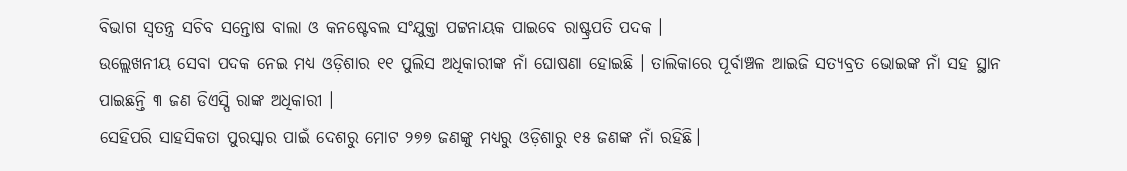ବିଭାଗ ସ୍ୱତନ୍ତ୍ର ସଚିବ ସନ୍ତୋଷ ବାଲା ଓ କନଷ୍ଟେବଲ ସଂଯୁକ୍ତା ପଟ୍ଟନାୟକ ପାଇବେ ରାଷ୍ଟ୍ରପତି ପଦକ ।
ଉଲ୍ଲେଖନୀୟ ସେବା ପଦକ ନେଇ ମଧ୍ୟ ଓଡ଼ିଶାର ୧୧ ପୁଲିସ ଅଧିକାରୀଙ୍କ ନାଁ ଘୋଷଣା ହୋଇଛି । ତାଲିକାରେ ପୂର୍ବାଞ୍ଚଳ ଆଇଜି ସତ୍ୟବ୍ରତ ଭୋଇଙ୍କ ନାଁ ସହ ସ୍ଥାନ ପାଇଛନ୍ତି ୩ ଜଣ ଡିଏସ୍ପି ରାଙ୍କ ଅଧିକାରୀ ।
ସେହିପରି ସାହସିକତା ପୁରସ୍କାର ପାଇଁ ଦେଶରୁ ମୋଟ ୨୭୭ ଜଣଙ୍କୁ ମଧ୍ୟରୁ ଓଡ଼ିଶାରୁ ୧୫ ଜଣଙ୍କ ନାଁ ରହିଛି।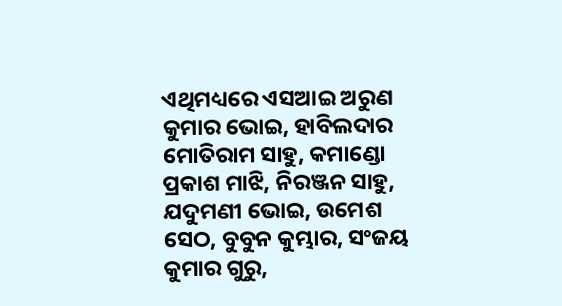ଏଥିମଧ୍ୟରେ ଏସଆଇ ଅରୁଣ କୁମାର ଭୋଇ, ହାବିଲଦାର ମୋତିରାମ ସାହୁ, କମାଣ୍ଡୋ ପ୍ରକାଶ ମାଝି, ନିରଞ୍ଜନ ସାହୁ, ଯଦୁମଣୀ ଭୋଇ, ଉମେଶ ସେଠ, ବୁବୁନ କୁମ୍ଭାର, ସଂଜୟ କୁମାର ଗୁରୁ,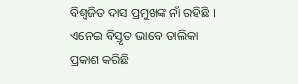ବିଶ୍ବଜିତ ଦାସ ପ୍ରମୁଖଙ୍କ ନାଁ ରହିଛି । ଏନେଇ ବିସ୍ତୃତ ଭାବେ ତାଲିକା ପ୍ରକାଶ କରିଛି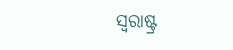ସ୍ୱରାଷ୍ଟ୍ର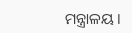ମନ୍ତ୍ରାଳୟ ।